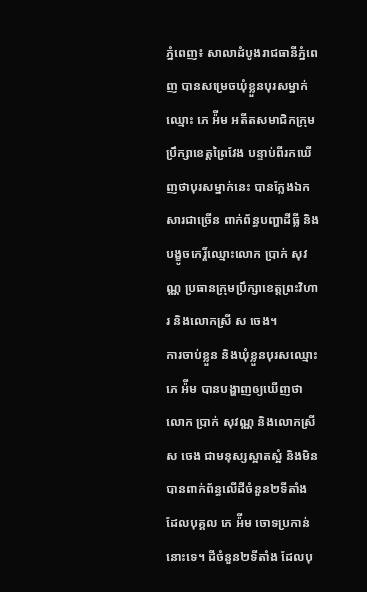ភ្នំពេញ៖ សាលាដំបូងរាជធានីភ្នំពេញ បានសម្រេចឃុំខ្លួនបុរសម្នាក់ឈ្មោះ ភេ អ៉ីម អតីតសមាជិកក្រុមប្រឹក្សាខេត្តព្រៃវែង បន្ទាប់ពីរកឃើញថាបុរសម្នាក់នេះ បានក្លែងឯកសារជាច្រើន ពាក់ព័ន្ធបញ្ហាដីធ្លី និងបង្ខូចកេរ្ដិ៍ឈ្មោះលោក ប្រាក់ សុវណ្ណ ប្រធានក្រុមប្រឹក្សាខេត្តព្រះវិហារ និងលោកស្រី ស ចេង។
ការចាប់ខ្លួន និងឃុំខ្លួនបុរសឈ្មោះ ភេ អ៉ីម បានបង្ហាញឲ្យឃើញថា លោក ប្រាក់ សុវណ្ណ និងលោកស្រី ស ចេង ជាមនុស្សស្អាតស្អំ និងមិនបានពាក់ព័ន្ធលើដីចំនួន២ទីតាំង ដែលបុគ្គល ភេ អ៉ីម ចោទប្រកាន់នោះទេ។ ដីចំនួន២ទីតាំង ដែលបុ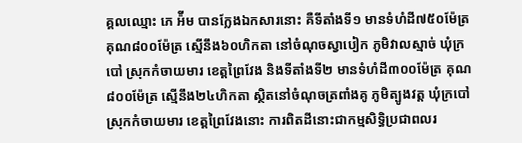គ្គលឈ្មោះ ភេ អ៉ីម បានក្លែងឯកសារនោះ គឺទីតាំងទី១ មានទំហំដី៧៥០ម៉ែត្រ គុណ៨០០ម៉ែត្រ ស្មើនឹង៦០ហិកតា នៅចំណុចស្វាបៀក ភូមិវាលស្មាច់ ឃុំក្របៅ ស្រុកកំចាយមារ ខេត្តព្រៃវែង និងទីតាំងទី២ មានទំហំដី៣០០ម៉ែត្រ គុណ៨០០ម៉ែត្រ ស្មើនឹង២៤ហិកតា ស្ថិតនៅចំណុចត្រពាំងគូ ភូមិត្បូងវត្ត ឃុំក្របៅ ស្រុកកំចាយមារ ខេត្តព្រៃវែងនោះ ការពិតដីនោះជាកម្មសិទ្ធិប្រជាពលរ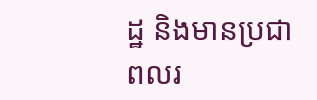ដ្ឋ និងមានប្រជាពលរ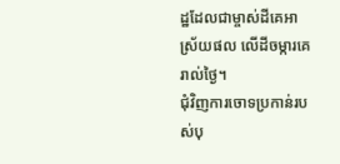ដ្ឋដែលជាម្ចាស់ដីគេអាស្រ័យផល លើដីចម្ការគេរាល់ថ្ងៃ។
ជុំវិញការចោទប្រកាន់របស់បុ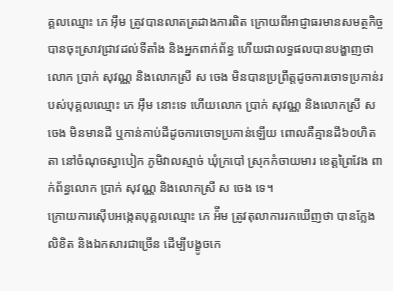គ្គលឈ្មោះ ភេ អ៊ឹម ត្រូវបានលាតត្រដាងការពិត ក្រោយពីអាជ្ញាធរមានសមត្ថកិច្ចបានចុះស្រាវជ្រាវដល់ទីតាំង និងអ្នកពាក់ព័ន្ធ ហើយជាលទ្ធផលបានបង្ហាញថា លោក ប្រាក់ សុវណ្ណ និងលោកស្រី ស ចេង មិនបានប្រព្រឹត្តដូចការចោទប្រកាន់របស់បុគ្គលឈ្មោះ ភេ អ៊ឹម នោះទេ ហើយលោក ប្រាក់ សុវណ្ណ និងលោកស្រី ស ចេង មិនមានដី ឬកាន់កាប់ដីដូចការចោទប្រកាន់ឡើយ ពោលគឺគ្មានដី៦០ហិតតា នៅចំណុចស្វាបៀក ភូមិវាលស្មាច់ ឃុំក្របៅ ស្រុកកំចាយមារ ខេត្តព្រៃវែង ពាក់ព័ន្ធលោក ប្រាក់ សុវណ្ណ និងលោកស្រី ស ចេង ទេ។
ក្រោយការស៊ើបអង្កេតបុគ្គលឈ្មោះ ភេ អ៉ីម ត្រូវតុលាការរកឃើញថា បានក្លែងលិខិត និងឯកសារជាច្រើន ដើម្បីបង្ខូចកេ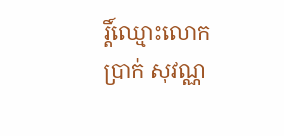រ្តិ៍ឈ្មោះលោក ប្រាក់ សុវណ្ណ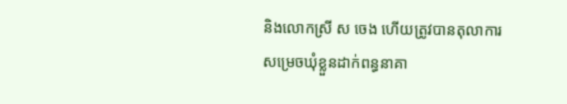និងលោកស្រី ស ចេង ហើយត្រូវបានតុលាការសម្រេចឃុំខ្លួនដាក់ពន្ធនាគា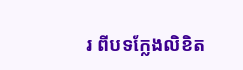រ ពីបទក្លែងលិខិត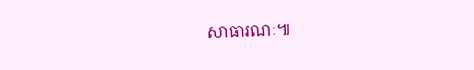សាធារណៈ៕